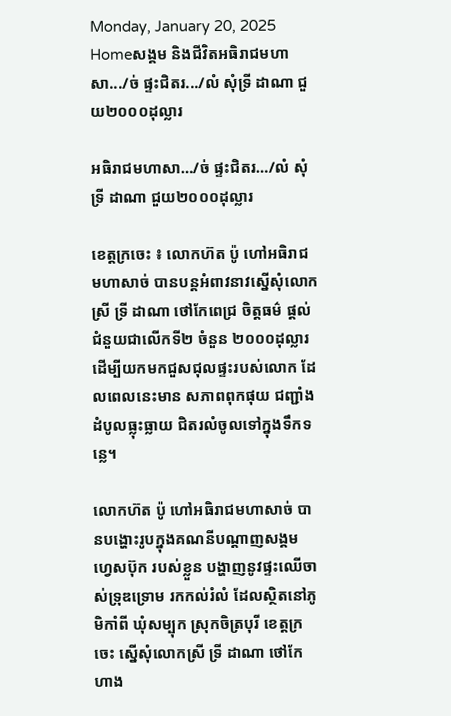Monday, January 20, 2025
Homeសង្គម និងជីវិតអធិរាជមហាសា.../ច់ ផ្ទះជិតរ.../លំ សុំទ្រី ដាណា ជួយ២០០០ដុល្លារ

អធិរាជមហាសា…/ច់ ផ្ទះជិតរ…/លំ សុំទ្រី ដាណា ជួយ២០០០ដុល្លារ

ខេត្តក្រចេះ ៖ លោកហ៊ត ប៉ូ ហៅអធិរាជមហាសាច់ បានបន្តអំពាវនាវស្នើសុំលោកស្រី ទ្រី ដាណា ថៅកែពេជ្រ ចិត្តធម៌ ផ្តល់ជំនួយជាលើកទី២ ចំនួន ២០០០ដុល្លារ ដើម្បីយកមកជួសជុលផ្ទះរបស់លោក ដែលពេលនេះមាន សភាពពុកផុយ ជញ្ជាំង ដំបូលធ្លុះធ្លាយ ជិតរលំចូលទៅក្នុងទឹកទន្លេ។

លោកហ៊ត ប៉ូ ហៅអធិរាជមហាសាច់ បានបង្ហោះរូបក្នុងគណនីបណ្ដាញសង្គម ហ្វេសប៊ុក របស់ខ្លួន បង្ហាញនូវផ្ទះឈើចាស់ទ្រុឌទ្រោម រកកល់រំលំ ដែលស្ថិតនៅភូមិកាំពី ឃុំសម្បុក ស្រុកចិត្របុរី ខេត្តក្រចេះ ស្នើសុំលោកស្រី ទី្រ ដាណា ថៅកែហាង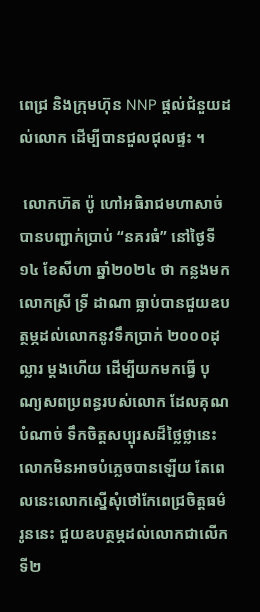ពេជ្រ និងក្រុមហ៊ុន NNP ផ្តល់ជំនួយដល់លោក ដើម្បីបានជួលជុលផ្ទះ ។

 លោកហ៊ត ប៉ូ ហៅអធិរាជមហាសាច់ បានបញ្ជាក់ប្រាប់ “នគរធំ” នៅថ្ងៃទី១៤ ខែសីហា ឆ្នាំ២០២៤ ថា កន្លងមក លោកស្រី ទ្រី ដាណា ធ្លាប់បានជួយឧបត្ថម្ភដល់លោកនូវទឹកប្រាក់ ២០០០ដុល្លារ ម្ដងហើយ ដើម្បីយកមកធ្វើ បុណ្យសពប្រពន្ធរបស់លោក ដែលគុណបំណាច់ ទឹកចិត្តសប្បុរសដ៏ថ្លៃថ្លានេះ លោកមិនអាចបំភ្លេចបានឡើយ តែពេលនេះលោកស្នើសុំថៅកែពេជ្រចិត្តធម៌រូននេះ ជួយឧបត្ថម្ភដល់លោកជាលើកទី២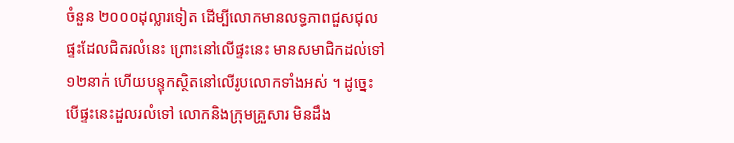ចំនួន ២០០០ដុល្លារទៀត ដើម្បីលោកមានលទ្ធភាពជួសជុលផ្ទះដែលជិតរលំនេះ ព្រោះនៅលើផ្ទះនេះ មានសមាជិកដល់ទៅ ១២នាក់ ហើយបន្ទុកស្ថិតនៅលើរូបលោកទាំងអស់ ។ ដូច្នេះបើផ្ទះនេះដួលរលំទៅ លោកនិងក្រុមគ្រួសារ មិនដឹង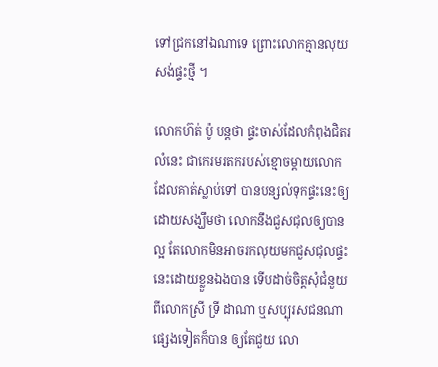ទៅជ្រកនៅឯណាទេ ព្រោះលោកគ្មានលុយសង់ផ្ទះថ្មី ។

លោកហ៊ត់ ប៉ូ បន្តថា ផ្ទះចាស់ដែលកំពុងជិតរលំនេះ ជាកេរមរតករបស់ខ្មោចម្ដាយលោក ដែលគាត់ស្លាប់ទៅ បានបន្សល់ទុកផ្ទះនេះឲ្យ ដោយសង្ឃឹមថា លោកនឹងជួសជុលឲ្យបានល្អ តែលោកមិនអាចរកលុយមកជួសជុលផ្ទះនេះដោយខ្លួនឯងបាន ទើបដាច់ចិត្តសុំជំនួយពីលោកស្រី ទ្រី ដាណា ឬសប្បុរសជនណាផ្សេងទៀតក៏បាន ឲ្យតែជួយ លោ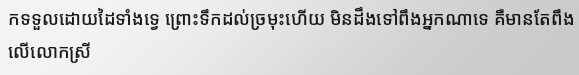កទទួលដោយដៃទាំងទ្វេ ព្រោះទឹកដល់ច្រមុះហើយ មិនដឹងទៅពឹងអ្នកណាទេ គឺមានតែពឹងលើលោកស្រី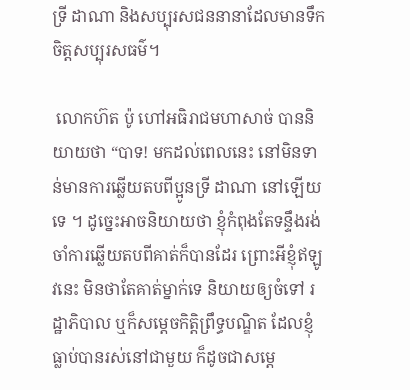ទ្រី ដាណា និងសប្បុរសជននានាដែលមានទឹកចិត្តសប្បុរសធម៌។

 លោកហ៊ត ប៉ូ ហៅអធិរាជមហាសាច់ បាននិយាយថា “បាទ! មកដល់ពេលនេះ នៅមិនទាន់មានការឆ្លើយតបពីប្អូនទ្រី ដាណា នៅឡើយទេ ។ ដូច្នេះអាចនិយាយថា ខ្ញុំកំពុងតែទន្ទឹងរង់ចាំការឆ្លើយតបពីគាត់ក៏បានដែរ ព្រោះអីខ្ញុំឥឡូវនេះ មិនថាតែគាត់ម្នាក់ទេ និយាយឲ្យចំទៅ រដ្ឋាភិបាល ឬក៏សម្ដេចកិត្តិព្រឹទ្ធបណ្ឌិត ដែលខ្ញុំធ្លាប់បានរស់នៅជាមួយ ក៏ដូចជាសម្ដេ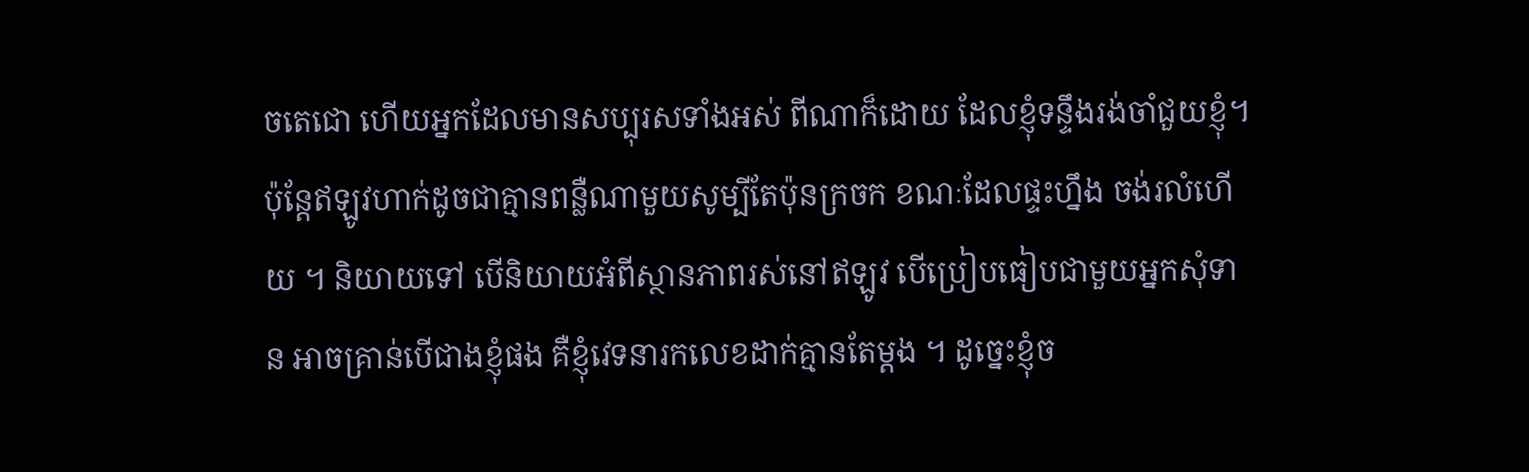ចតេជោ ហើយអ្នកដែលមានសប្បុរសទាំងអស់ ពីណាក៏ដោយ ដែលខ្ញុំទន្ទឹងរង់ចាំជួយខ្ញុំ។ ប៉ុន្តែឥឡូវហាក់ដូចជាគ្មានពន្លឺណាមួយសូម្បីតែប៉ុនក្រចក ខណៈដែលផ្ទះហ្នឹង ចង់រលំហើយ ។ និយាយទៅ បើនិយាយអំពីស្ថានភាពរស់នៅឥឡូវ បើប្រៀបធៀបជាមួយអ្នកសុំទាន អាចគ្រាន់បើជាងខ្ញុំផង គឺខ្ញុំវេទនារកលេខដាក់គ្មានតែម្ដង ។ ដូច្នេះខ្ញុំច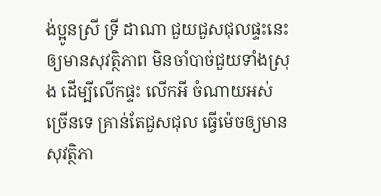ង់ប្អូនស្រី ទ្រី ដាណា ជួយជួសជុលផ្ទះនេះឲ្យមានសុវត្ថិភាព មិនចាំបាច់ជួយទាំងស្រុង ដើម្បីលើកផ្ទះ លើកអី ចំណាយអស់ច្រើនទេ គ្រាន់តែជួសជុល ធ្វើម៉េចឲ្យមានសុវត្ថិភា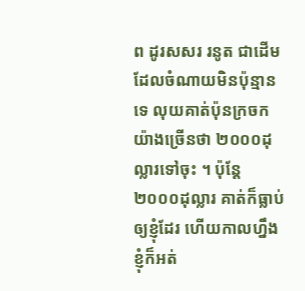ព ដូរសសរ រនូត ជាដើម ដែលចំណាយមិនប៉ុន្មានទេ លុយគាត់ប៉ុនក្រចក យ៉ាងច្រើនថា ២០០០ដុល្លារទៅចុះ ។ ប៉ុន្តែ ២០០០ដុល្លារ គាត់ក៏ធ្លាប់ឲ្យខ្ញុំដែរ ហើយកាលហ្នឹង ខ្ញុំក៏អត់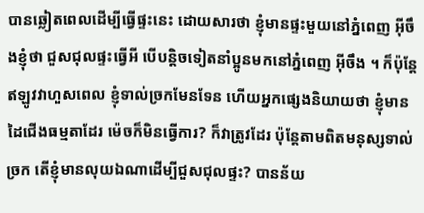បានឆ្លៀតពេលដើម្បីធ្វើផ្ទះនេះ ដោយសារថា ខ្ញុំមានផ្ទះមួយនៅភ្នំពេញ អ៊ីចឹងខ្ញុំថា ជួសជុលផ្ទះធ្វើអី បើបន្តិចទៀតនាំប្អូនមកនៅភ្នំពេញ អ៊ីចឹង ។ ក៏ប៉ុន្តែឥឡូវវាហួសពេល ខ្ញុំទាល់ច្រកមែនទែន ហើយអ្នកផ្សេងនិយាយថា ខ្ញុំមានដៃជើងធម្មតាដែរ ម៉េចក៏មិនធ្វើការ? ក៏វាត្រូវដែរ ប៉ុន្តែតាមពិតមនុស្សទាល់ច្រក តើខ្ញុំមានលុយឯណាដើម្បីជួសជុលផ្ទះ? បានន័យ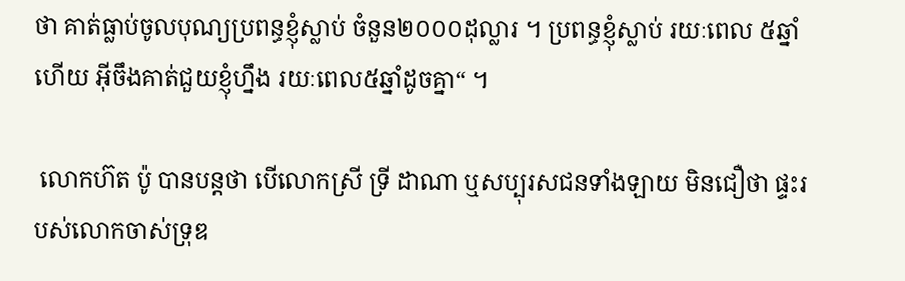ថា គាត់ធ្លាប់ចូលបុណ្យប្រពន្ធខ្ញុំស្លាប់ ចំនួន២០០០ដុល្លារ ។ ប្រពន្ធខ្ញុំស្លាប់ រយៈពេល ៥ឆ្នាំហើយ អ៊ីចឹងគាត់ជួយខ្ញុំហ្នឹង រយៈពេល៥ឆ្នាំដូចគ្នា“ ។

 លោកហ៊ត ប៉ូ បានបន្តថា បើលោកស្រី ទ្រី ដាណា ឬសប្បុរសជនទាំងឡាយ មិនជឿថា ផ្ទះរបស់លោកចាស់ទ្រុឌ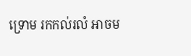ទ្រោម រកកល់រលំ អាចម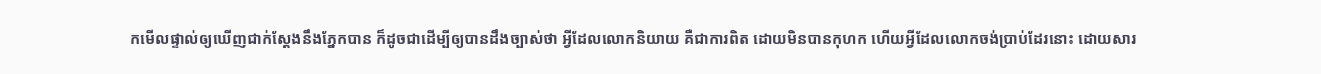កមើលផ្ទាល់ឲ្យឃើញជាក់ស្ដែងនឹងភ្នែកបាន ក៏ដូចជាដើម្បីឲ្យបានដឹងច្បាស់ថា អ្វីដែលលោកនិយាយ គឺជាការពិត ដោយមិនបានកុហក ហើយអ្វីដែលលោកចង់ប្រាប់ដែរនោះ ដោយសារ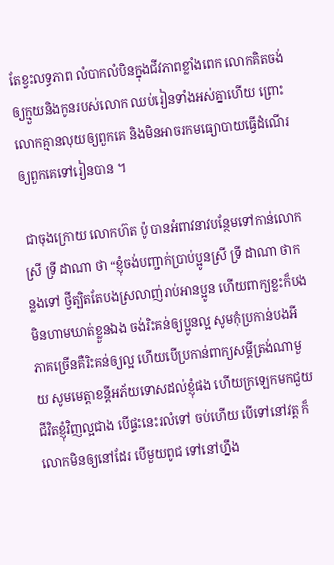តែខ្វះលទ្ធភាព លំបាកលំបិនក្នុងជីវភាពខ្លាំងពេក លោកគិតចង់ឲ្យក្មួយនិងកូនរបស់លោក ឈប់រៀនទាំងអស់គ្នាហើយ ព្រោះលោកគ្មានលុយឲ្យពួកគេ និងមិនអាចរកមធ្យោបាយធ្វើដំណើរឲ្យពួកគេទៅរៀនបាន ។

 ជាចុងក្រោយ លោកហ៊ត ប៉ូ បានអំពាវនាវបន្ថែមទៅកាន់លោកស្រី ទ្រី ដាណា ថា “ខ្ញុំចង់បញ្ជាក់ប្រាប់ប្អូនស្រី ទ្រី ដាណា ថាកន្លងទៅ ថ្វីត្បិតតែបងស្រលាញ់រាប់អានប្អូន ហើយពាក្យខ្លះក៏បងមិនហាមឃាត់ខ្លួនឯង ចង់រិះគន់ឲ្យប្អូនល្អ សូមកុំប្រកាន់បងអី ភាគច្រើនគឺរិះគន់ឲ្យល្អ ហើយបើប្រកាន់ពាក្យសម្ដីត្រង់ណាមួយ សូមមេត្តាខន្តីអភ័យទោសដល់ខ្ញុំផង ហើយក្រឡេកមកជួយជីវិតខ្ញុំវិញល្អជាង បើផ្ទះនេះរលំទៅ ចប់ហើយ បើទៅនៅវត្ត ក៏លោកមិនឲ្យនៅដែរ បើមួយពូជ ទៅនៅហ្នឹង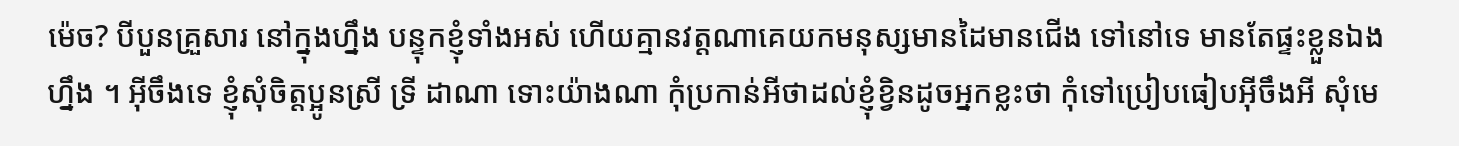ម៉េច? បីបួនគ្រួសារ នៅក្នុងហ្នឹង បន្ទុកខ្ញុំទាំងអស់ ហើយគ្មានវត្តណាគេយកមនុស្សមានដៃមានជើង ទៅនៅទេ មានតែផ្ទះខ្លួនឯងហ្នឹង ។ អ៊ីចឹងទេ ខ្ញុំសុំចិត្តប្អូនស្រី ទ្រី ដាណា ទោះយ៉ាងណា កុំប្រកាន់អីថាដល់ខ្ញុំខ្វិនដូចអ្នកខ្លះថា កុំទៅប្រៀបធៀបអ៊ីចឹងអី សុំមេ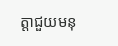ត្តាជួយមនុ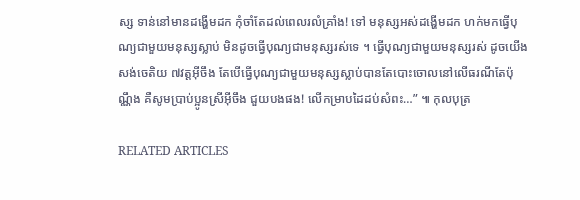ស្ស ទាន់នៅមានដង្ហើមដក កុំចាំតែដល់ពេលរលំគ្រាំង! ទៅ មនុស្សអស់ដង្ហើមដក ហក់មកធ្វើបុណ្យជាមួយមនុស្សស្លាប់ មិនដូចធ្វើបុណ្យជាមនុស្សរស់ទេ ។ ធ្វើបុណ្យជាមួយមនុស្សរស់ ដូចយើងសង់ចេតិយ ៧វត្តអ៊ីចឹង តែបើធ្វើបុណ្យជាមួយមនុស្សស្លាប់បានតែបោះចោលនៅលើធរណីតែប៉ុណ្ណឹង គឺសូមប្រាប់ប្អូនស្រីអ៊ីចឹង ជួយបងផង! លើកម្រាបដៃដប់សំពះ…” ៕ កុលបុត្រ

RELATED ARTICLES